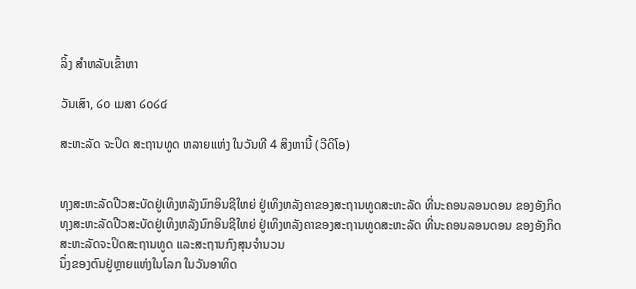ລິ້ງ ສຳຫລັບເຂົ້າຫາ

ວັນເສົາ, ໒໐ ເມສາ ໒໐໒໔

ສະຫະລັດ ຈະປິດ ສະຖານທູດ ຫລາຍແຫ່ງ ໃນວັນທີ 4 ສິງຫານີ້ (ວີດິໂອ)


ທຸງສະຫະລັດປີວສະບັດຢູ່ເທິງຫລັງນົກອິນຊີໃຫຍ່ ຢູ່ເທິງຫລັງຄາຂອງສະຖານທູດສະຫະລັດ ທີ່ນະຄອນລອນດອນ ຂອງອັງກິດ
ທຸງສະຫະລັດປີວສະບັດຢູ່ເທິງຫລັງນົກອິນຊີໃຫຍ່ ຢູ່ເທິງຫລັງຄາຂອງສະຖານທູດສະຫະລັດ ທີ່ນະຄອນລອນດອນ ຂອງອັງກິດ
ສະຫະລັດຈະປິດສະຖານທູດ ແລະສະຖານກົງສຸນຈໍານວນ
ນຶ່ງຂອງຕົນຢູ່ຫຼາຍແຫ່ງໃນໂລກ ໃນວັນອາທິດ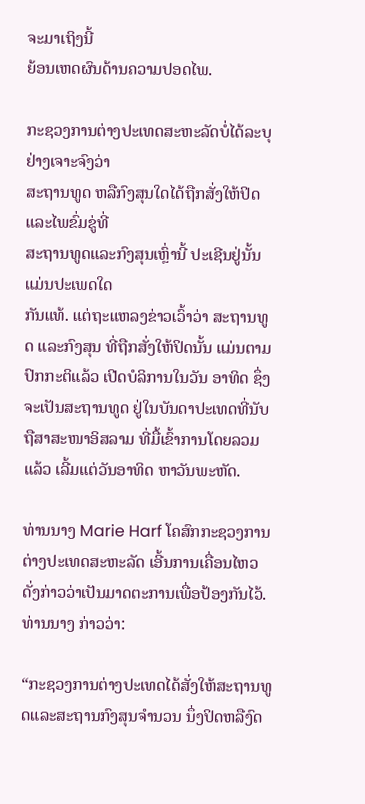ຈະມາເຖິງນີ້
ຍ້ອນເຫດຜົນດ້ານຄວາມປອດໄພ.

ກະຊວງການຕ່າງປະເທດສະຫະລັດບໍ່ໄດ້ລະບຸຢ່າງເຈາະຈົງວ່າ
ສະຖານທູດ ຫລືກົງສຸນໃດໄດ້ຖືກສັ່ງໃຫ້ປິດ ແລະໄພຂົ່ມຂູ່ທີ່
ສະຖານທູດແລະກົງສຸນເຫຼົ່ານີ້ ປະເຊີນຢູ່ນັ້ນແມ່ນປະເພດໃດ
ກັນແທ້. ແຕ່ຖະແຫລງຂ່າວເວົ້າວ່າ ສະຖານທູດ ແລະກົງສຸນ ທີ່ຖືກສັ່ງໃຫ້ປິດນັ້ນ ແມ່ນຕາມປົກກະຕິແລ້ວ ເປີດບໍລິການໃນວັນ ອາທິດ ຊຶ່ງຈະເປັນສະຖານທູດ ຢູ່ໃນບັນດາປະເທດທີ່ນັບຖືສາສະໜາອິສລາມ ທີ່ມື້ເຂົ້າການໂດຍລວມແລ້ວ ເລີ້ມແຕ່ວັນອາທິດ ຫາວັນພະຫັດ.

ທ່ານນາງ Marie Harf ໂຄສົກກະຊວງການຕ່າງປະເທດສະຫະລັດ ເອີ້ນການເຄື່ອນໄຫວ
ດັ່ງກ່າວວ່າເປັນມາດຕະການເພື່ອປ້ອງກັນໄວ້. ທ່ານນາງ ກ່າວວ່າ:

“ກະຊວງການຕ່າງປະເທດໄດ້ສັ່ງໃຫ້ສະຖານທູດແລະສະຖານກົງສຸນຈໍານວນ ນຶ່ງປິດຫລືງົດ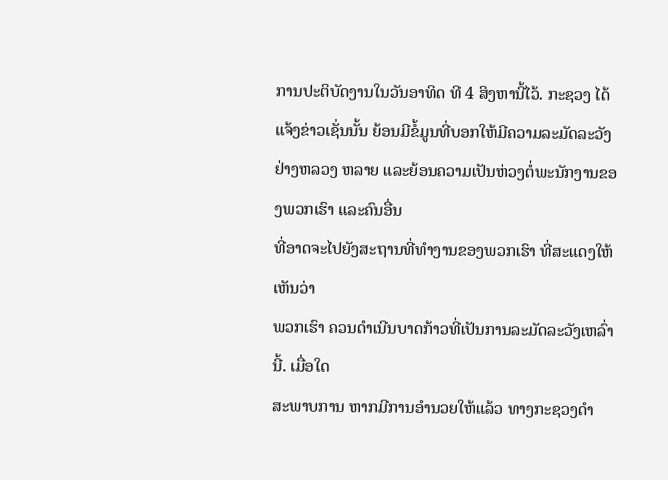ການປະຕິບັດງານໃນວັນອາທິດ ທີ 4 ສິງຫານີ້ໄວ້. ກະຊວງ ໄດ້
ແຈ້ງຂ່າວເຊັ່ນນັ້ນ ຍ້ອນມີຂໍ້ມູນທີ່ບອກໃຫ້ມີຄວາມລະມັດລະວັງຢ່າງຫລວງ ຫລາຍ ແລະຍ້ອນຄວາມເປັນຫ່ວງຕໍ່ພະນັກງານຂອງພວກເຮົາ ແລະຄົນອື່ນ
ທີ່ອາດຈະໄປຍັງສະຖານທີ່ທໍາງານຂອງພວກເຮົາ ທີ່ສະແດງໃຫ້ເຫັນວ່າ
ພວກເຮົາ ຄວນດໍາເນີນບາດກ້າວທີ່ເປັນການລະມັດລະວັງເຫລົ່ານີ້. ເມື່ອໃດ
ສະພາບການ ຫາກມີການອໍານວຍໃຫ້ແລ້ວ ທາງກະຊວງດໍາ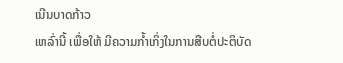ເນີນບາດກ້າວ
ເຫລົ່ານີ້ ເພື່ອໃຫ້ ມີຄວາມກໍ້າເກິ່ງໃນການສືບຕໍ່ປະຕິບັດ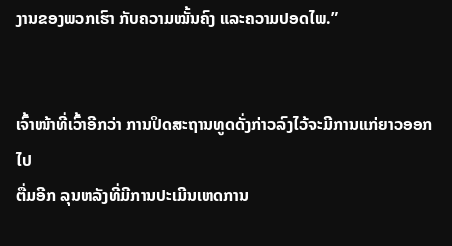ງານຂອງພວກເຮົາ ກັບຄວາມໝັ້ນຄົງ ແລະຄວາມປອດໄພ.”


ເຈົ້າໜ້າທີ່ເວົ້າອີກວ່າ ການປິດສະຖານທູດດັ່ງກ່າວລົງໄວ້ຈະມີການແກ່ຍາວອອກໄປ
ຕື່ມອີກ ລຸນຫລັງທີ່ມີການປະເມີນເຫດການ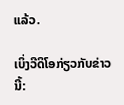ແລ້ວ.

ເບິ່ງວີດິໂອກ່ຽວກັບຂ່າວນີ້: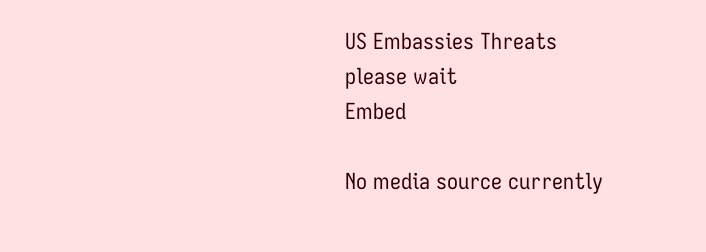US Embassies Threats
please wait
Embed

No media source currently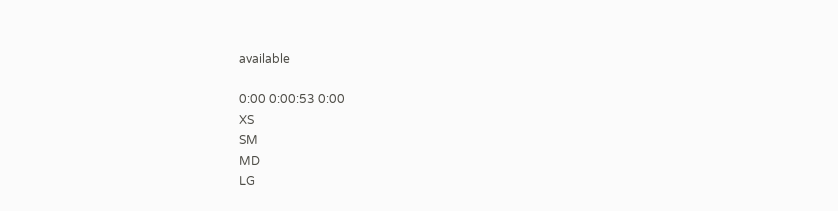available

0:00 0:00:53 0:00
XS
SM
MD
LG